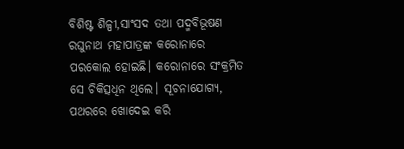ବିଶିଷ୍ଟ ଶିଳ୍ପୀ,ସାଂସଦ ତଥା ପଦ୍ମବିଭୂଷଣ ରଘୁନାଥ ମହାପାତ୍ରଙ୍କ କରୋନାରେ ପରକୋଲ ହୋଇଛି। କରୋନାରେ ସଂକ୍ରମିତ ସେ ଚିକିତ୍ସଧିନ ଥିଲେ। ସୂଚନାଯୋଗ୍ୟ, ପଥରରେ ଖୋଦେଇ କରି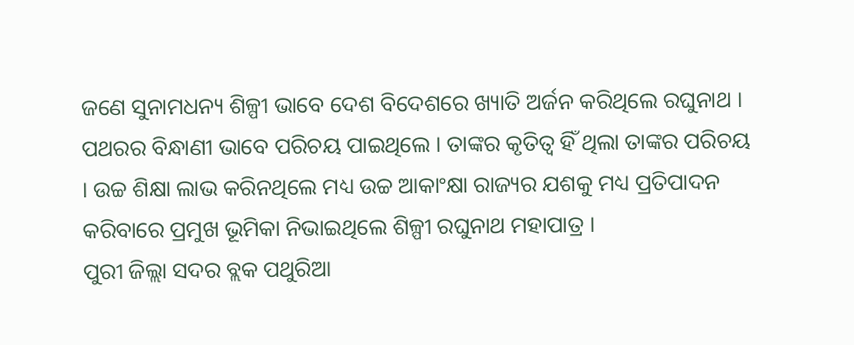ଜଣେ ସୁନାମଧନ୍ୟ ଶିଳ୍ପୀ ଭାବେ ଦେଶ ବିଦେଶରେ ଖ୍ୟାତି ଅର୍ଜନ କରିଥିଲେ ରଘୁନାଥ । ପଥରର ବିନ୍ଧାଣୀ ଭାବେ ପରିଚୟ ପାଇଥିଲେ । ତାଙ୍କର କୃତିତ୍ୱ ହିଁ ଥିଲା ତାଙ୍କର ପରିଚୟ । ଉଚ୍ଚ ଶିକ୍ଷା ଲାଭ କରିନଥିଲେ ମଧ୍ୟ ଉଚ୍ଚ ଆକାଂକ୍ଷା ରାଜ୍ୟର ଯଶକୁ ମଧ୍ୟ ପ୍ରତିପାଦନ କରିବାରେ ପ୍ରମୁଖ ଭୂମିକା ନିଭାଇଥିଲେ ଶିଳ୍ପୀ ରଘୁନାଥ ମହାପାତ୍ର ।
ପୁରୀ ଜିଲ୍ଲା ସଦର ବ୍ଲକ ପଥୁରିଆ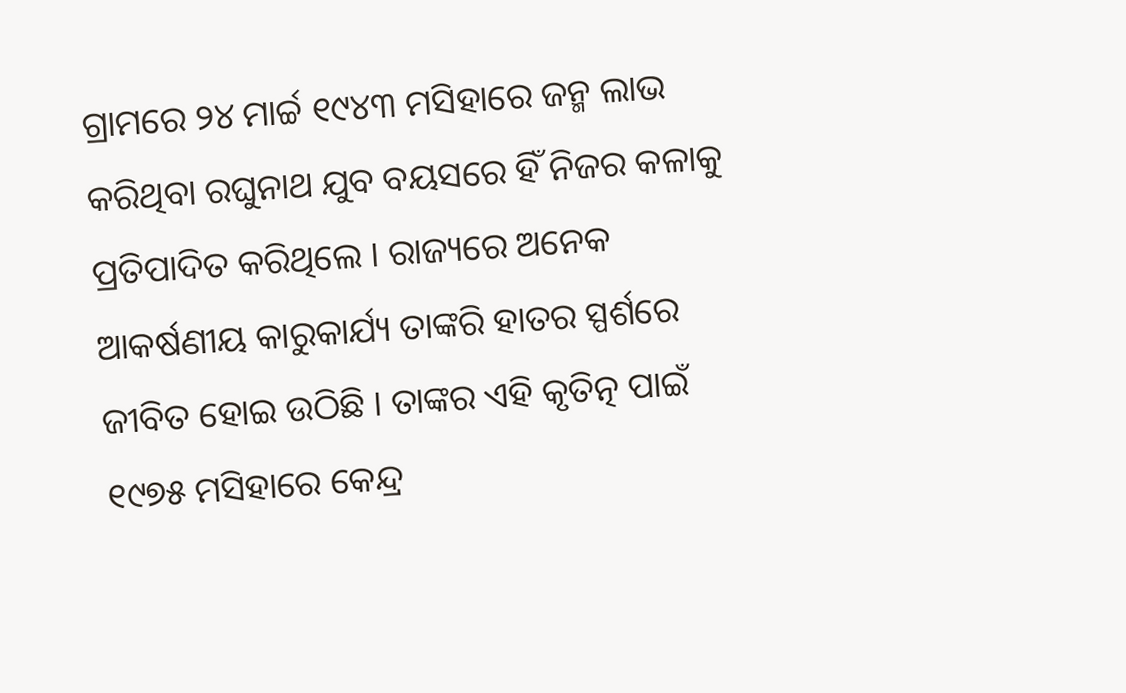ଗ୍ରାମରେ ୨୪ ମାର୍ଚ୍ଚ ୧୯୪୩ ମସିହାରେ ଜନ୍ମ ଲାଭ କରିଥିବା ରଘୁନାଥ ଯୁବ ବୟସରେ ହିଁ ନିଜର କଳାକୁ ପ୍ରତିପାଦିତ କରିଥିଲେ । ରାଜ୍ୟରେ ଅନେକ ଆକର୍ଷଣୀୟ କାରୁକାର୍ଯ୍ୟ ତାଙ୍କରି ହାତର ସ୍ପର୍ଶରେ ଜୀବିତ ହୋଇ ଉଠିଛି । ତାଙ୍କର ଏହି କୃତିତ୍ନ ପାଇଁ ୧୯୭୫ ମସିହାରେ କେନ୍ଦ୍ର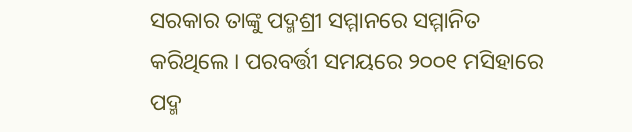ସରକାର ତାଙ୍କୁ ପଦ୍ମଶ୍ରୀ ସମ୍ମାନରେ ସମ୍ମାନିତ କରିଥିଲେ । ପରବର୍ତ୍ତୀ ସମୟରେ ୨୦୦୧ ମସିହାରେ ପଦ୍ମ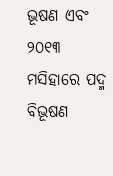ଭୂଷଣ ଏବଂ ୨୦୧୩ ମସିହାରେ ପଦ୍ମ ବିଭୂଷଣ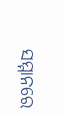ସମ୍ମାନରେ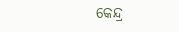କେନ୍ଦ୍ର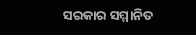ସରକାର ସମ୍ମାନିତ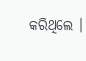କରିଥିଲେ ।